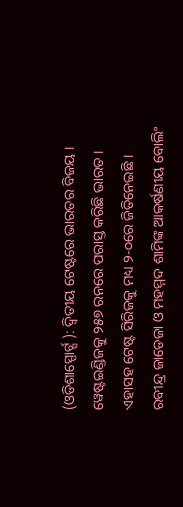(ଓଡିଶାସ୍ପୋର୍ଟ୍ସ ): ଦ୍ୱିତୀୟ ଟେଷ୍ଟରେ ଭାରତର ବିଜୟ । ୱେଷ୍ଟଇଣ୍ଡିଜକୁ ୨୫୭ ରନରେ ପରାସ୍ତ କରିଛି ଭାରତ । ଏହାସହ ଟେଷ୍ଟ ସିରିଜକୁ ମଧ୍ୟ ୨-୦ରେ ଜିତିନେଇଛି । ରବୀନ୍ଦ୍ର ଜାଡେଜା ଓ ମହମ୍ମଦ ଶାମିଙ୍କ ଆକର୍ଷଣୀୟ ବୋଲିଂ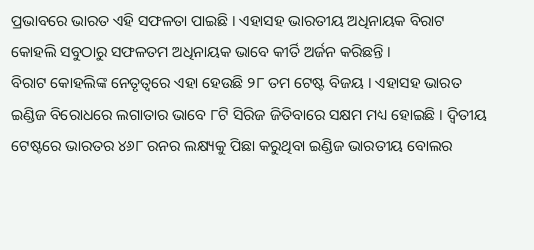ପ୍ରଭାବରେ ଭାରତ ଏହି ସଫଳତା ପାଇଛି । ଏହାସହ ଭାରତୀୟ ଅଧିନାୟକ ବିରାଟ କୋହଲି ସବୁଠାରୁ ସଫଳତମ ଅଧିନାୟକ ଭାବେ କୀର୍ତି ଅର୍ଜନ କରିଛନ୍ତି ।
ବିରାଟ କୋହଲିଙ୍କ ନେତୃତ୍ୱରେ ଏହା ହେଉଛି ୨୮ ତମ ଟେଷ୍ଟ ବିଜୟ । ଏହାସହ ଭାରତ ଇଣ୍ଡିଜ ବିରୋଧରେ ଲଗାତାର ଭାବେ ୮ଟି ସିରିଜ ଜିତିବାରେ ସକ୍ଷମ ମଧ୍ୟ ହୋଇଛି । ଦ୍ୱିତୀୟ ଟେଷ୍ଟରେ ଭାରତର ୪୬୮ ରନର ଲକ୍ଷ୍ୟକୁ ପିଛା କରୁଥିବା ଇଣ୍ଡିଜ ଭାରତୀୟ ବୋଲର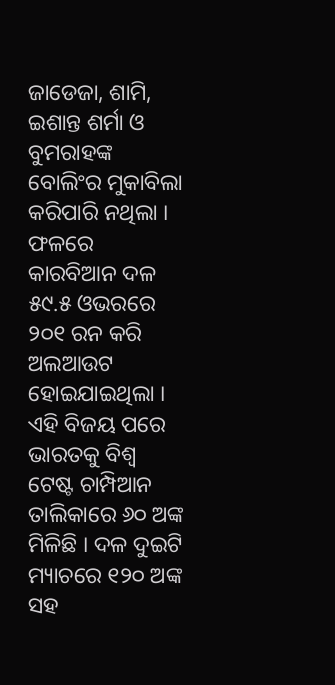ଜାଡେଜା, ଶାମି, ଇଶାନ୍ତ ଶର୍ମା ଓ ବୁମରାହଙ୍କ ବୋଲିଂର ମୁକାବିଲା କରିପାରି ନଥିଲା । ଫଳରେ କାରବିଆନ ଦଳ ୫୯.୫ ଓଭରରେ ୨୦୧ ରନ କରି ଅଲଆଉଟ ହୋଇଯାଇଥିଲା ।
ଏହି ବିଜୟ ପରେ ଭାରତକୁ ବିଶ୍ୱ ଟେଷ୍ଟ ଚାମ୍ପିଆନ ତାଲିକାରେ ୬୦ ଅଙ୍କ ମିଳିଛି । ଦଳ ଦୁଇଟି ମ୍ୟାଚରେ ୧୨୦ ଅଙ୍କ ସହ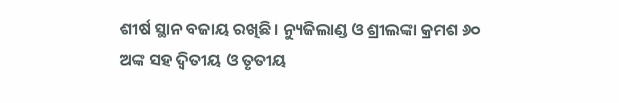ଶୀର୍ଷ ସ୍ଥାନ ବଜାୟ ରଖିଛି । ନ୍ୟୁଜିଲାଣ୍ଡ ଓ ଶ୍ରୀଲଙ୍କା କ୍ରମଶ ୬୦ ଅଙ୍କ ସହ ଦ୍ୱିତୀୟ ଓ ତୃତୀୟ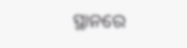ସ୍ଥାନରେ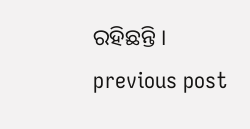ରହିଛନ୍ତି ।
previous post